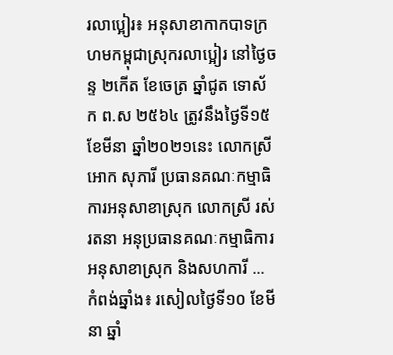រលាប្អៀរ៖ អនុសាខាកាកបាទក្រហមកម្ពុជាស្រុករលាប្អៀរ នៅថ្ងៃចន្ទ ២កើត ខែចេត្រ ឆ្នាំជូត ទោស័ក ព.ស ២៥៦៤ ត្រូវនឹងថ្ងៃទី១៥ ខែមីនា ឆ្នាំ២០២១នេះ លោកស្រី អោក សុភារី ប្រធានគណៈកម្មាធិការអនុសាខាស្រុក លោកស្រី រស់ រតនា អនុប្រធានគណៈកម្មាធិការអនុសាខាស្រុក និងសហការី ...
កំពង់ឆ្នាំង៖ រសៀលថ្ងៃទី១០ ខែមីនា ឆ្នាំ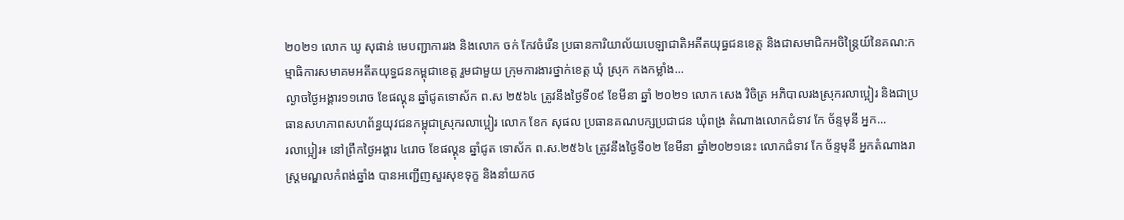២០២១ លោក ឃូ សុផាន់ មេបញ្ជាការរង និងលោក ចក់ កែវចំរើន ប្រធានការិយាល័យបេឡាជាតិអតីតយុធ្ធជនខេត្ត និងជាសមាជិកអចិន្រ្តៃយ៍នៃគណ:កម្មាធិការសមាគមអតីតយុទ្ធជនកម្ពុជាខេត្ត រួមជាមួយ ក្រុមការងារថ្នាក់ខេត្ត ឃុំ ស្រុក កងកម្លាំង...
ល្ងាចថ្ងៃអង្គារ១១រោច ខែផល្គុន ឆ្នាំជូតទោស័ក ព.ស ២៥៦៤ ត្រូវនឹងថ្ងៃទី០៩ ខែមីនា ឆ្នាំ ២០២១ លោក សេង វិចិត្រ អភិបាលរងស្រុករលាប្អៀរ និងជាប្រធានសហភាពសហព័ន្ធយុវជនកម្ពុជាស្រុករលាប្អៀរ លោក ខែក សុផល ប្រធានគណបក្សប្រជាជន ឃុំពង្រ តំណាងលោកជំទាវ កែ ច័ន្ទមុនី អ្នក...
រលាប្អៀរ៖ នៅព្រឹកថ្ងៃអង្គារ ៤រោច ខែផល្គុន ឆ្នាំជូត ទោស័ក ព.ស.២៥៦៤ ត្រូវនឹងថ្ងៃទី០២ ខែមីនា ឆ្នាំ២០២១នេះ លោកជំទាវ កែ ច័ន្ទមុនី អ្នកតំណាងរាស្ត្រមណ្ឌលកំពង់ឆ្នាំង បានអញ្ជើញសួរសុខទុក្ខ និងនាំយកថ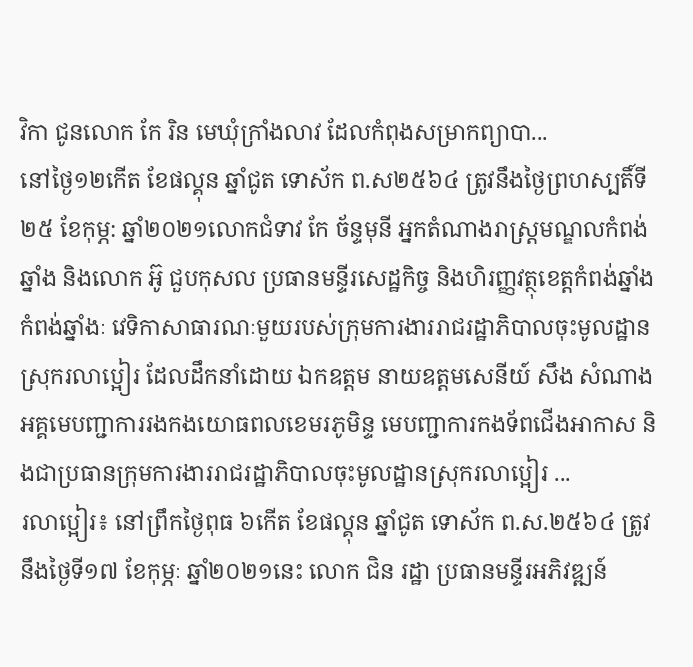វិកា ជូនលោក កែ រិន មេឃុំក្រាំងលាវ ដែលកំពុងសម្រាកព្យាបា...
នៅថ្ងៃ១២កើត ខែផល្គុន ឆ្នាំជូត ទោស័ក ព.ស២៥៦៤ ត្រូវនឹងថ្ងៃព្រហស្បតិ៍ទី២៥ ខែកុម្ភ: ឆ្នាំ២០២១លោកជំទាវ កែ ច័ន្ទមុនី អ្នកតំណាងរាស្រ្តមណ្ឌលកំពង់ឆ្នាំង និងលោក អ៊ូ ជួបកុសល ប្រធានមន្ទីរសេដ្ឋកិច្ច និងហិរញ្ញវត្ថុខេត្តកំពង់ឆ្នាំង
កំពង់ឆ្នាំងៈ វេទិកាសាធារណៈមួយរបស់ក្រុមការងាររាជរដ្ឋាភិបាលចុះមូលដ្ឋានស្រុករលាប្អៀរ ដែលដឹកនាំដោយ ឯកឧត្ដម នាយឧត្ដមសេនីយ៍ សឹង សំណាង អគ្គមេបញ្ជាការរងកងយោធពលខេមរភូមិន្ទ មេបញ្ជាការកងទ័ពជើងអាកាស និងជាប្រធានក្រុមការងាររាជរដ្ឋាភិបាលចុះមូលដ្ឋានស្រុករលាប្អៀរ ...
រលាប្អៀរ៖ នៅព្រឹកថ្ងៃពុធ ៦កើត ខែផល្គុន ឆ្នាំជូត ទោស័ក ព.ស.២៥៦៤ ត្រូវនឹងថ្ងៃទី១៧ ខែកុម្ភៈ ឆ្នាំ២០២១នេះ លោក ជិន រដ្ឋា ប្រធានមន្ទីរអភិវឌ្ឍន៍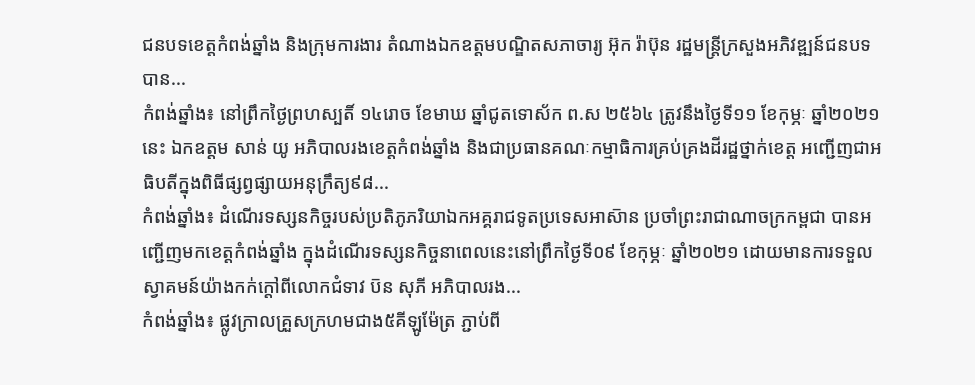ជនបទខេត្តកំពង់ឆ្នាំង និងក្រុមការងារ តំណាងឯកឧត្ដមបណ្ឌិតសភាចារ្យ អ៊ុក រ៉ាប៊ុន រដ្ឋមន្ត្រីក្រសួងអភិវឌ្ឍន៍ជនបទ បាន...
កំពង់ឆ្នាំង៖ នៅព្រឹកថ្ងៃព្រហស្បតិ៍ ១៤រោច ខែមាឃ ឆ្នាំជូតទោស័ក ព.ស ២៥៦៤ ត្រូវនឹងថ្ងៃទី១១ ខែកុម្ភៈ ឆ្នាំ២០២១នេះ ឯកឧត្តម សាន់ យូ អភិបាលរងខេត្តកំពង់ឆ្នាំង និងជាប្រធានគណៈកម្មាធិការគ្រប់គ្រងដីរដ្ឋថ្នាក់ខេត្ត អញ្ជើញជាអធិបតីក្នុងពិធីផ្សព្វផ្សាយអនុក្រឹត្យ៩៨...
កំពង់ឆ្នាំង៖ ដំណើរទស្សនកិច្ចរបស់ប្រតិភូភរិយាឯកអគ្គរាជទូតប្រទេសអាស៑ាន ប្រចាំព្រះរាជាណាចក្រកម្ពជា បានអញ្ជើញមកខេត្តកំពង់ឆ្នាំង ក្នុងដំណើរទស្សនកិច្ចនាពេលនេះនៅព្រឹកថ្ងៃទី០៩ ខែកុម្ភៈ ឆ្នាំ២០២១ ដោយមានការទទួលស្វាគមន៍យ៉ាងកក់ក្តៅពីលោកជំទាវ ប៑ន សុភី អភិបាលរង...
កំពង់ឆ្នាំង៖ ផ្លូវក្រាលគ្រួសក្រហមជាង៥គីឡូម៉ែត្រ ភ្ជាប់ពី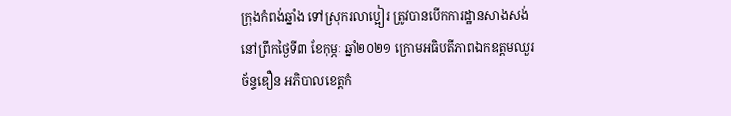ក្រុងកំពង់ឆ្នាំង ទៅស្រុករលាប្អៀរ ត្រូវបានបើកការដ្ឋានសាងសង់នៅព្រឹកថ្ងៃទី៣ ខែកុម្ភៈ ឆ្នាំ២០២១ ក្រោមអធិបតីភាពឯកឧត្តមឈួរ ច័ន្ទឌឿន អភិបាលខេត្តកំ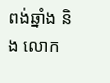ពង់ឆ្នាំង និង លោក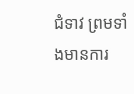ជំទាវ ព្រមទាំងមានការ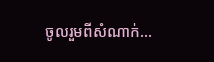ចូលរួមពីសំណាក់...